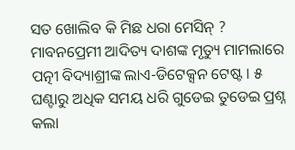ସତ ଖୋଲିବ କି ମିଛ ଧରା ମେସିନ୍ ? ମାବନପ୍ରେମୀ ଆଦିତ୍ୟ ଦାଶଙ୍କ ମୃତ୍ୟୁ ମାମଲାରେ ପତ୍ନୀ ବିଦ୍ୟାଶ୍ରୀଙ୍କ ଲାଏ-ଡିଟେକ୍ସନ ଟେଷ୍ଟ । ୫ ଘଣ୍ଟାରୁ ଅଧିକ ସମୟ ଧରି ଗୁଡେଇ ତୁଡେଇ ପ୍ରଶ୍ନ କଲା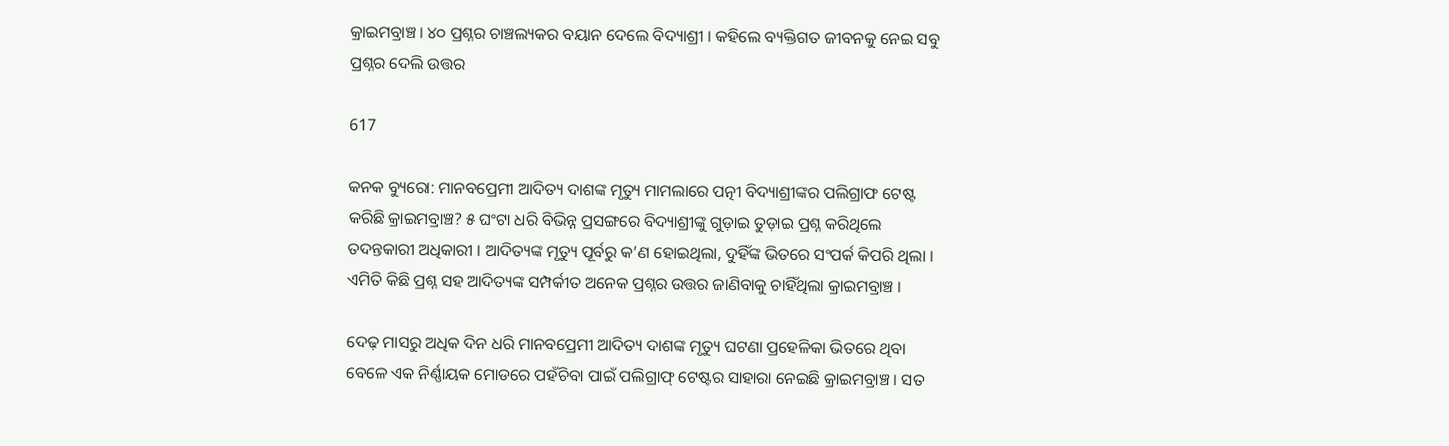କ୍ରାଇମବ୍ରାଞ୍ଚ । ୪୦ ପ୍ରଶ୍ନର ଚାଞ୍ଚଲ୍ୟକର ବୟାନ ଦେଲେ ବିଦ୍ୟାଶ୍ରୀ । କହିଲେ ବ୍ୟକ୍ତିଗତ ଜୀବନକୁ ନେଇ ସବୁ ପ୍ରଶ୍ନର ଦେଲି ଉତ୍ତର

617

କନକ ବ୍ୟୁରୋ: ମାନବପ୍ରେମୀ ଆଦିତ୍ୟ ଦାଶଙ୍କ ମୃତ୍ୟୁ ମାମଲାରେ ପତ୍ନୀ ବିଦ୍ୟାଶ୍ରୀଙ୍କର ପଲିଗ୍ରାଫ ଟେଷ୍ଟ କରିଛି କ୍ରାଇମବ୍ରାଞ୍ଚ? ୫ ଘଂଟା ଧରି ବିଭିନ୍ନ ପ୍ରସଙ୍ଗରେ ବିଦ୍ୟାଶ୍ରୀଙ୍କୁ ଗୁଡ଼ାଇ ତୁଡ଼ାଇ ପ୍ରଶ୍ନ କରିଥିଲେ ତଦନ୍ତକାରୀ ଅଧିକାରୀ । ଆଦିତ୍ୟଙ୍କ ମୃତ୍ୟୁ ପୂର୍ବରୁ କ’ଣ ହୋଇଥିଲା, ଦୁହିଁଙ୍କ ଭିତରେ ସଂପର୍କ କିପରି ଥିଲା । ଏମିତି କିଛି ପ୍ରଶ୍ନ ସହ ଆଦିତ୍ୟଙ୍କ ସମ୍ପର୍କୀତ ଅନେକ ପ୍ରଶ୍ନର ଉତ୍ତର ଜାଣିବାକୁ ଚାହିଁଥିଲା କ୍ରାଇମବ୍ରାଞ୍ଚ ।

ଦେଢ଼ ମାସରୁ ଅଧିକ ଦିନ ଧରି ମାନବପ୍ରେମୀ ଆଦିତ୍ୟ ଦାଶଙ୍କ ମୃତ୍ୟୁ ଘଟଣା ପ୍ରହେଳିକା ଭିତରେ ଥିବା ବେଳେ ଏକ ନିର୍ଣ୍ଣାୟକ ମୋଡରେ ପହଁଚିବା ପାଇଁ ପଲିଗ୍ରାଫ୍ ଟେଷ୍ଟର ସାହାରା ନେଇଛି କ୍ରାଇମବ୍ରାଞ୍ଚ । ସତ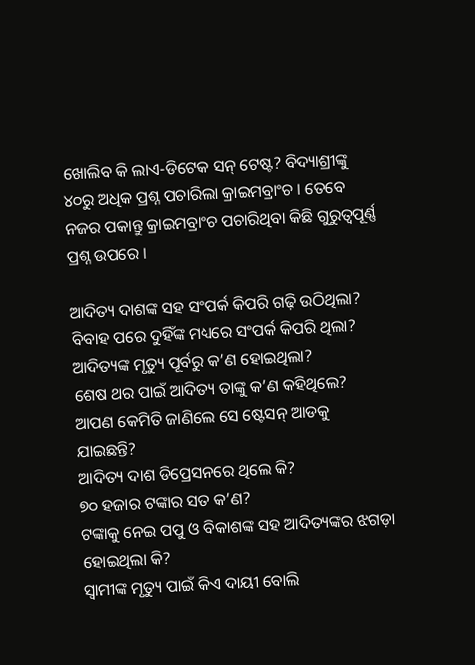ଖୋଲିବ କି ଲାଏ-ଡିଟେକ ସନ୍ ଟେଷ୍ଟ? ବିଦ୍ୟାଶ୍ରୀଙ୍କୁ ୪୦ରୁ ଅଧିକ ପ୍ରଶ୍ନ ପଚାରିଲା କ୍ରାଇମବ୍ରାଂଚ । ତେବେ ନଜର ପକାନ୍ତୁ କ୍ରାଇମବ୍ରାଂଚ ପଚାରିଥିବା କିଛି ଗୁରୁତ୍ୱପୂର୍ଣ୍ଣ ପ୍ରଶ୍ନ ଉପରେ ।

ଆଦିତ୍ୟ ଦାଶଙ୍କ ସହ ସଂପର୍କ କିପରି ଗଢ଼ି ଉଠିଥିଲା?
ବିବାହ ପରେ ଦୁହିଁଙ୍କ ମଧ୍ୟରେ ସଂପର୍କ କିପରି ଥିଲା?
ଆଦିତ୍ୟଙ୍କ ମୃତ୍ୟୁ ପୂର୍ବରୁ କ’ଣ ହୋଇଥିଲା?
ଶେଷ ଥର ପାଇଁ ଆଦିତ୍ୟ ତାଙ୍କୁ କ’ଣ କହିଥିଲେ?
ଆପଣ କେମିତି ଜାଣିଲେ ସେ ଷ୍ଟେସନ୍ ଆଡକୁ ଯାଇଛନ୍ତି?
ଆଦିତ୍ୟ ଦାଶ ଡିପ୍ରେସନରେ ଥିଲେ କି?
୭୦ ହଜାର ଟଙ୍କାର ସତ କ’ଣ?
ଟଙ୍କାକୁ ନେଇ ପପୁ ଓ ବିକାଶଙ୍କ ସହ ଆଦିତ୍ୟଙ୍କର ଝଗଡ଼ା ହୋଇଥିଲା କି?
ସ୍ୱାମୀଙ୍କ ମୃତ୍ୟୁ ପାଇଁ କିଏ ଦାୟୀ ବୋଲି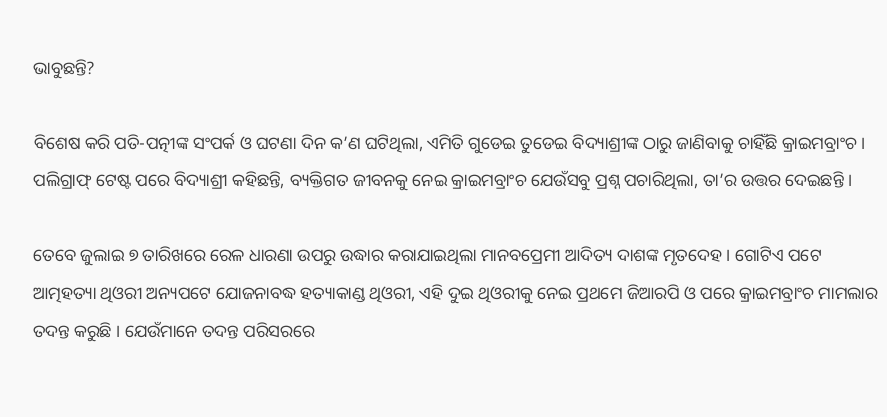ଭାବୁଛନ୍ତି?

ବିଶେଷ କରି ପତି-ପତ୍ନୀଙ୍କ ସଂପର୍କ ଓ ଘଟଣା ଦିନ କ’ଣ ଘଟିଥିଲା, ଏମିତି ଗୁଡେଇ ତୁଡେଇ ବିଦ୍ୟାଶ୍ରୀଙ୍କ ଠାରୁ ଜାଣିବାକୁ ଚାହିଁଛି କ୍ରାଇମବ୍ରାଂଚ । ପଲିଗ୍ରାଫ୍ ଟେଷ୍ଟ ପରେ ବିଦ୍ୟାଶ୍ରୀ କହିଛନ୍ତି, ବ୍ୟକ୍ତିଗତ ଜୀବନକୁ ନେଇ କ୍ରାଇମବ୍ରାଂଚ ଯେଉଁସବୁ ପ୍ରଶ୍ନ ପଚାରିଥିଲା, ତା’ର ଉତ୍ତର ଦେଇଛନ୍ତି ।

ତେବେ ଜୁଲାଇ ୭ ତାରିଖରେ ରେଳ ଧାରଣା ଉପରୁ ଉଦ୍ଧାର କରାଯାଇଥିଲା ମାନବପ୍ରେମୀ ଆଦିତ୍ୟ ଦାଶଙ୍କ ମୃତଦେହ । ଗୋଟିଏ ପଟେ ଆତ୍ମହତ୍ୟା ଥିଓରୀ ଅନ୍ୟପଟେ ଯୋଜନାବଦ୍ଧ ହତ୍ୟାକାଣ୍ଡ ଥିଓରୀ, ଏହି ଦୁଇ ଥିଓରୀକୁ ନେଇ ପ୍ରଥମେ ଜିଆରପି ଓ ପରେ କ୍ରାଇମବ୍ରାଂଚ ମାମଲାର ତଦନ୍ତ କରୁଛି । ଯେଉଁମାନେ ତଦନ୍ତ ପରିସରରେ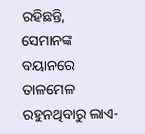ରହିଛନ୍ତି, ସେମାନଙ୍କ ବୟାନରେ ତାଳମେଳ ରହୁନଥିବାରୁ ଲାଏ-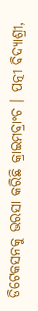ଡିଟେକସନକୁ ଭରସା କରିଛି କ୍ରାଇମବ୍ରାଂଚ । ପତ୍ନୀ ବିଦ୍ୟାଶ୍ରୀ,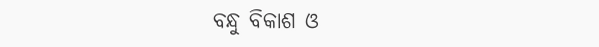ବନ୍ଧୁ ବିକାଶ ଓ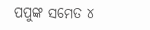ପପୁଙ୍କ ସମେତ ୪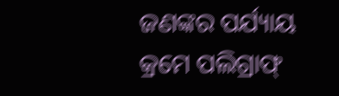ଜଣଙ୍କର ପର୍ଯ୍ୟାୟ କ୍ରମେ ପଲିଗ୍ରାଫ୍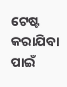ଟେଷ୍ଟ କରାଯିବା ପାଇଁ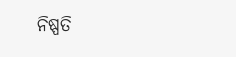ନିଷ୍ପତି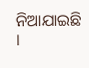ନିଆଯାଇଛି ।